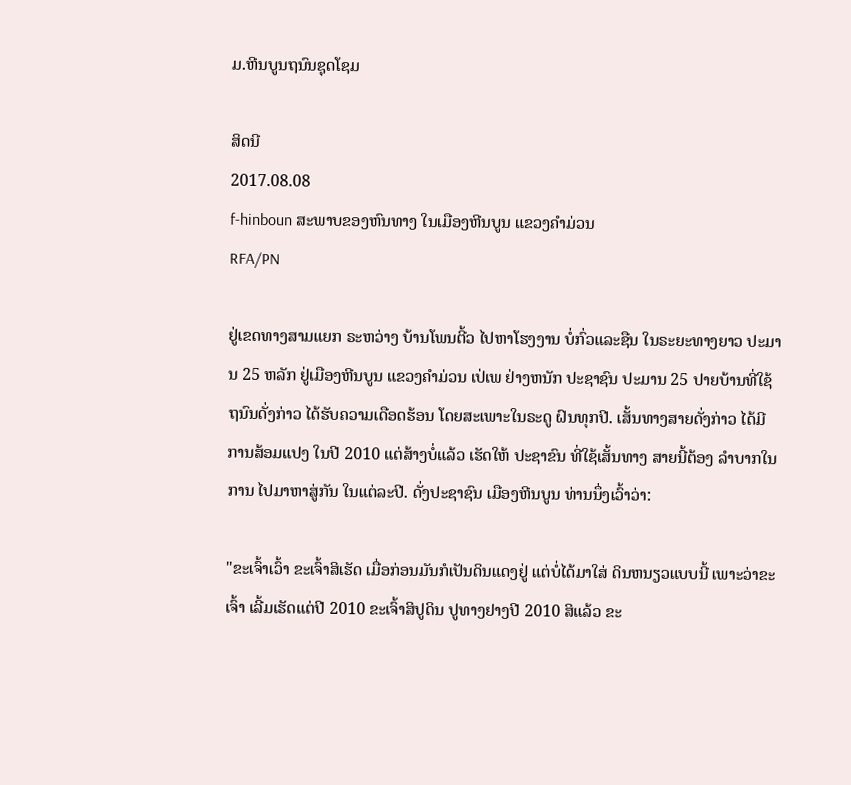ມ.ຫີນບູນຖນົນຊຸດໂຊມ

ສິດນີ
2017.08.08
f-hinboun ສະພາບຂອງຫົນທາງ ໃນເມືອງຫີນບູນ ແຂວງຄໍາມ່ວນ
RFA/PN

ຢູ່ເຂດທາງສາມແຍກ ຣະຫວ່າງ ບ້ານໂພນຕີ້ວ ໄປຫາໂຮງງານ ບໍ່ກົ່ວແລະຊືນ ໃນຣະຍະທາງຍາວ ປະມານ 25 ຫລັກ ຢູ່ເມືອງຫີນບູນ ແຂວງຄຳມ່ວນ ເປ່ເພ ຢ່າງຫນັກ ປະຊາຊົນ ປະມານ 25 ປາຍບ້ານທີ່ໃຊ້ຖນົນດັ່ງກ່າວ ໄດ້ຮັບຄວາມເດືອດຮ້ອນ ໂດຍສະເພາະໃນຣະດູ ຝົນທຸກປີ. ເສັ້ນທາງສາຍດັ່ງກ່າວ ໄດ້ມີການສ້ອມແປງ ໃນປີ 2010 ແຕ່ສ້າງບໍ່ແລ້ວ ເຮັດໃຫ້ ປະຊາຂົນ ທີ່ໃຊ້ເສັ້ນທາງ ສາຍນີ້ຕ້ອງ ລຳບາກໃນການ ໄປມາຫາສູ່ກັນ ໃນແຕ່ລະປີ. ດັ່ງປະຊາຊົນ ເມືອງຫີນບູນ ທ່ານນຶ່ງເວົ້າວ່າ:

"ຂະເຈົ້າເວົ້າ ຂະເຈົ້າສິເຮັດ ເມື່ອກ່ອນມັນກໍເປັນດິນແດງຢູ່ ແຕ່ບໍ່ໄດ້ມາໃສ່ ດິນຫນຽວແບບນີ້ ເພາະວ່າຂະເຈົ້າ ເລີ້ມເຮັດແຕ່ປີ 2010 ຂະເຈົ້າສິປູດິນ ປູທາງຢາງປີ 2010 ສິແລ້ວ ຂະ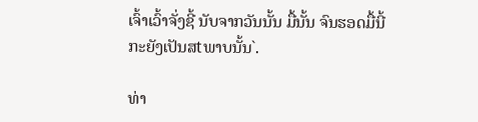ເຈົ້າເວົ້າຈັ່ງຊີ້ ນັບຈາກວັນນັ້ນ ມື້ນັ້ນ ຈົນຮອດມື້ນີ້ ກະຍັງເປັນສtພາບນັ້ນ`.

ທ່າ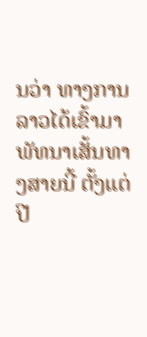ນວ່າ ທາງການລາວໄດ້ເຂົ້າມາພັທນາເສັ້ນທາງສາຍນີ້ ຕັ້ງແຕ່ປີ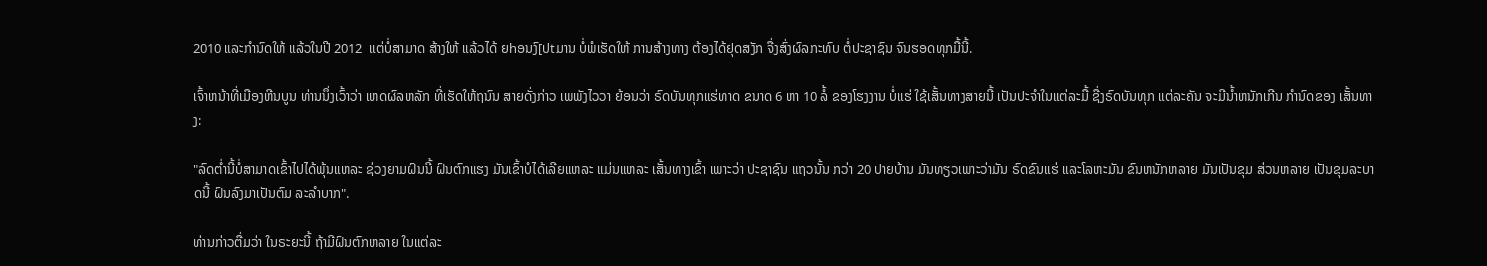2010 ແລະກຳນົດໃຫ້ ແລ້ວໃນປີ 2012  ແຕ່ບໍ່ສາມາດ ສ້າງໃຫ້ ແລ້ວໄດ້ ຍhອນງົ[ປtມານ ບໍ່ພໍເຮັດໃຫ້ ການສ້າງທາງ ຕ້ອງໄດ້ຢຸດສງັກ ຈື່ງສົ່ງຜົລກະທົບ ຕໍ່ປະຊາຊົນ ຈົນຮອດທຸກມື້ນີ້.

ເຈົ້າຫນ້າທີ່ເມືອງຫີນບູນ ທ່ານນຶ່ງເວົ້າວ່າ ເຫດຜົລຫລັກ ທີ່ເຮັດໃຫ້ຖນົນ ສາຍດັ່ງກ່າວ ເພພັງໄວວາ ຍ້ອນວ່າ ຣົດບັນທຸກແຮ່ທາດ ຂນາດ 6 ຫາ 10 ລໍ້ ຂອງໂຮງງານ ບໍ່ແຮ່ ໃຊ້ເສັ້ນທາງສາຍນີ້ ເປັນປະຈຳໃນແຕ່ລະມື້ ຊື່ງຣົດບັນທຸກ ແຕ່ລະຄັນ ຈະມີນ້ຳຫນັກເກີນ ກໍານົດຂອງ ເສັ້ນທາງ:

"ລົດຕ່ຳນີ້ບໍ່ສາມາດເຂົ້າໄປໄດ້ພຸ້ນແຫລະ ຊ່ວງຍາມຝົນນີ້ ຝົນຕົກແຮງ ມັນເຂົ້າບໍໄດ້ເລີຍແຫລະ ແມ່ນແຫລະ ເສັ້ນທາງເຂົ້າ ເພາະວ່າ ປະຊາຊົນ ແຖວນັ້ນ ກວ່າ 20 ປາຍບ້ານ ມັນທຽວເພາະວ່າມັນ ຣົດຂົນແຮ່ ແລະໂລຫະມັນ ຂົນຫນັກຫລາຍ ມັນເປັນຂຸມ ສ່ວນຫລາຍ ເປັນຂຸມລະບາດນີ້ ຝົນລົງມາເປັນຕົມ ລະລຳບາກ".

ທ່ານກ່າວຕື່ມວ່າ ໃນຣະຍະນີ້ ຖ້າມີຝົນຕົກຫລາຍ ໃນແຕ່ລະ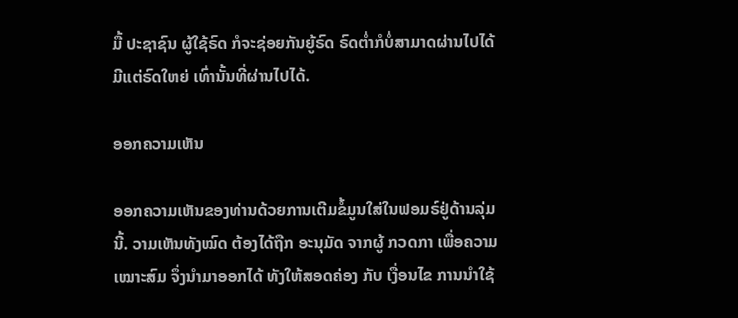ມື້ ປະຊາຊົນ ຜູ້ໃຊ້ຣົດ ກໍຈະຊ່ອຍກັນຍູ້ຣົດ ຣົດຕ່ຳກໍບໍ່ສາມາດຜ່ານໄປໄດ້  ມີແຕ່ຣົດໃຫຍ່ ເທົ່ານັ້ນທີ່ຜ່ານໄປໄດ້.

ອອກຄວາມເຫັນ

ອອກຄວາມເຫັນຂອງທ່ານດ້ວຍການເຕີມຂໍ້ມູນໃສ່ໃນຟອມຣ໌ຢູ່ດ້ານລຸ່ມນີ້. ວາມເຫັນທັງໝົດ ຕ້ອງໄດ້ຖືກ ອະນຸມັດ ຈາກຜູ້ ກວດກາ ເພື່ອຄວາມເໝາະສົມ ຈຶ່ງນໍາມາອອກໄດ້ ທັງໃຫ້ສອດຄ່ອງ ກັບ ເງື່ອນໄຂ ການນຳໃຊ້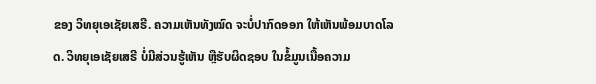ຂອງ ວິທຍຸເອເຊັຍເສຣີ. ຄວາມເຫັນທັງໝົດ ຈະບໍ່ປາກົດອອກ ໃຫ້ເຫັນພ້ອມບາດໂລດ. ວິທຍຸເອເຊັຍເສຣີ ບໍ່ມີສ່ວນຮູ້ເຫັນ ຫຼືຮັບຜິດຊອບ ໃນຂໍ້ມູນເນື້ອຄວາມ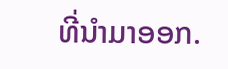ທີ່ນໍາມາອອກ.